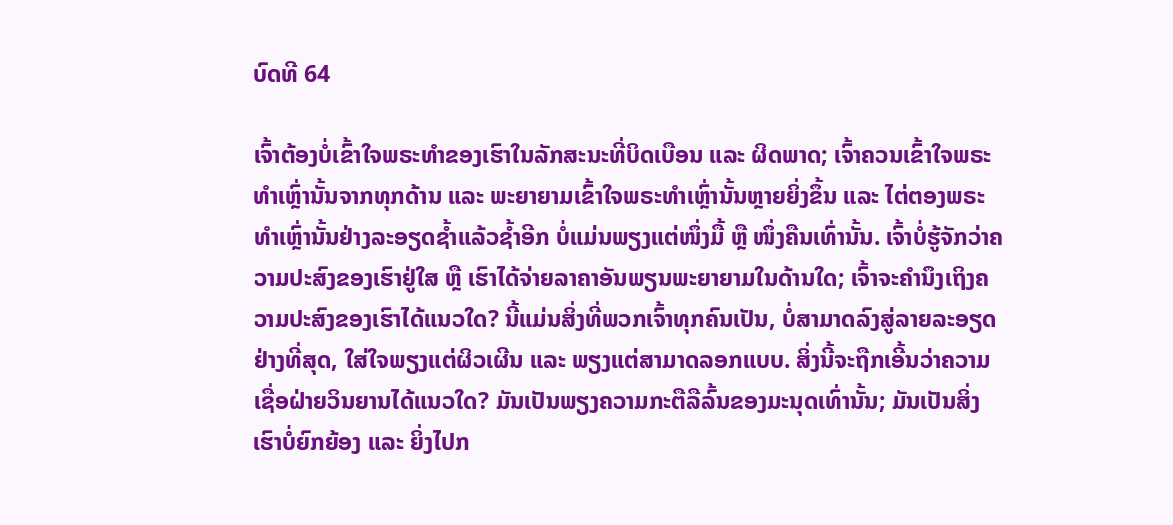ບົດທີ 64

ເຈົ້າຕ້ອງບໍ່ເຂົ້າໃຈພຣະທຳຂອງເຮົາໃນລັກສະນະທີ່ບິດເບືອນ ແລະ ຜິດພາດ; ເຈົ້າຄວນເຂົ້າໃຈພຣະທຳເຫຼົ່ານັ້ນຈາກທຸກດ້ານ ແລະ ພະຍາຍາມເຂົ້າໃຈພຣະທຳເຫຼົ່ານັ້ນຫຼາຍຍິ່ງຂຶ້ນ ແລະ ໄຕ່ຕອງພຣະທຳເຫຼົ່ານັ້ນຢ່າງລະອຽດຊໍ້າແລ້ວຊໍ້າອີກ ບໍ່ແມ່ນພຽງແຕ່ໜຶ່ງມື້ ຫຼື ໜຶ່ງຄືນເທົ່ານັ້ນ. ເຈົ້າບໍ່ຮູ້ຈັກວ່າຄວາມປະສົງຂອງເຮົາຢູ່ໃສ ຫຼື ເຮົາໄດ້ຈ່າຍລາຄາອັນພຽນພະຍາຍາມໃນດ້ານໃດ; ເຈົ້າຈະຄຳນຶງເຖິງຄວາມປະສົງຂອງເຮົາໄດ້ແນວໃດ? ນີ້ແມ່ນສິ່ງທີ່ພວກເຈົ້າທຸກຄົນເປັນ, ບໍ່ສາມາດລົງສູ່ລາຍລະອຽດຢ່າງທີ່ສຸດ, ໃສ່ໃຈພຽງແຕ່ຜິວເຜີນ ແລະ ພຽງແຕ່ສາມາດລອກແບບ. ສິ່ງນີ້ຈະຖືກເອີ້ນວ່າຄວາມເຊື່ອຝ່າຍວິນຍານໄດ້ແນວໃດ? ມັນເປັນພຽງຄວາມກະຕືລືລົ້ນຂອງມະນຸດເທົ່ານັ້ນ; ມັນເປັນສິ່ງເຮົາບໍ່ຍົກຍ້ອງ ແລະ ຍິ່ງໄປກ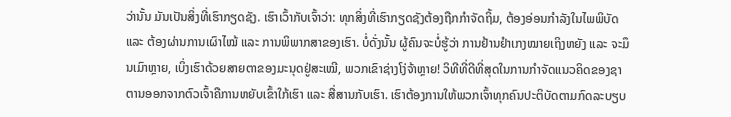ວ່ານັ້ນ ມັນເປັນສິ່ງທີ່ເຮົາກຽດຊັງ. ເຮົາເວົ້າກັບເຈົ້າວ່າ: ທຸກສິ່ງທີ່ເຮົາກຽດຊັງຕ້ອງຖືກກຳຈັດຖິ້ມ, ຕ້ອງອ່ອນກຳລັງໃນໄພພິບັດ ແລະ ຕ້ອງຜ່ານການເຜົາໄໝ້ ແລະ ການພິພາກສາຂອງເຮົາ. ບໍ່ດັ່ງນັ້ນ ຜູ້ຄົນຈະບໍ່ຮູ້ວ່າ ການຢ້ານຢຳເກງໝາຍເຖິງຫຍັງ ແລະ ຈະມຶນເມົາຫຼາຍ, ເບິ່ງເຮົາດ້ວຍສາຍຕາຂອງມະນຸດຢູ່ສະເໝີ, ພວກເຂົາຊ່າງໂງ່ຈ້າຫຼາຍ! ວິທີທີ່ດີທີ່ສຸດໃນການກຳຈັດແນວຄິດຂອງຊາຕານອອກຈາກຕົວເຈົ້າຄືການຫຍັບເຂົ້າໃກ້ເຮົາ ແລະ ສື່ສານກັບເຮົາ. ເຮົາຕ້ອງການໃຫ້ພວກເຈົ້າທຸກຄົນປະຕິບັດຕາມກົດລະບຽບ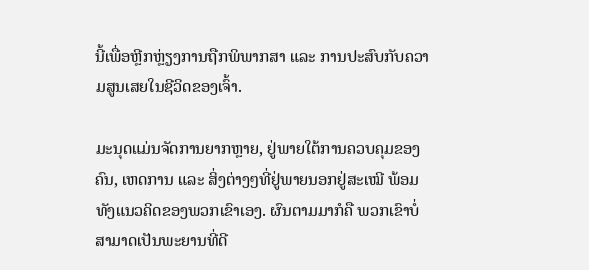ນີ້ເພື່ອຫຼີກຫຼ່ຽງການຖືກພິພາກສາ ແລະ ການປະສົບກັບຄວາມສູນເສຍໃນຊີວິດຂອງເຈົ້າ.

ມະນຸດແມ່ນຈັດການຍາກຫຼາຍ, ຢູ່ພາຍໃຕ້ການຄວບຄຸມຂອງຄົນ, ເຫດການ ແລະ ສິ່ງຕ່າງໆທີ່ຢູ່ພາຍນອກຢູ່ສະເໝີ ພ້ອມທັງແນວຄິດຂອງພວກເຂົາເອງ. ຜົນຕາມມາກໍຄື ພວກເຂົາບໍ່ສາມາດເປັນພະຍານທີ່ດີ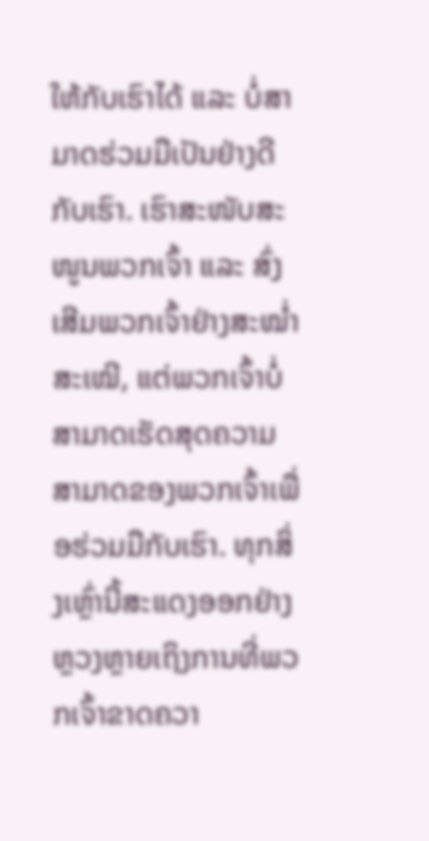ໃຫ້ກັບເຮົາໄດ້ ແລະ ບໍ່ສາມາດຮ່ວມມືເປັນຢ່າງດີກັບເຮົາ. ເຮົາສະໜັບສະໜູນພວກເຈົ້າ ແລະ ສົ່ງເສີມພວກເຈົ້າຢ່າງສະໝໍ່າສະເໝີ, ແຕ່ພວກເຈົ້າບໍ່ສາມາດເຮັດສຸດຄວາມສາມາດຂອງພວກເຈົ້າເພື່ອຮ່ວມມືກັບເຮົາ. ທຸກສິ່ງເຫຼົ່ານີ້ສະແດງອອກຢ່າງຫຼວງຫຼາຍເຖິງການທີ່ພວກເຈົ້າຂາດຄວາ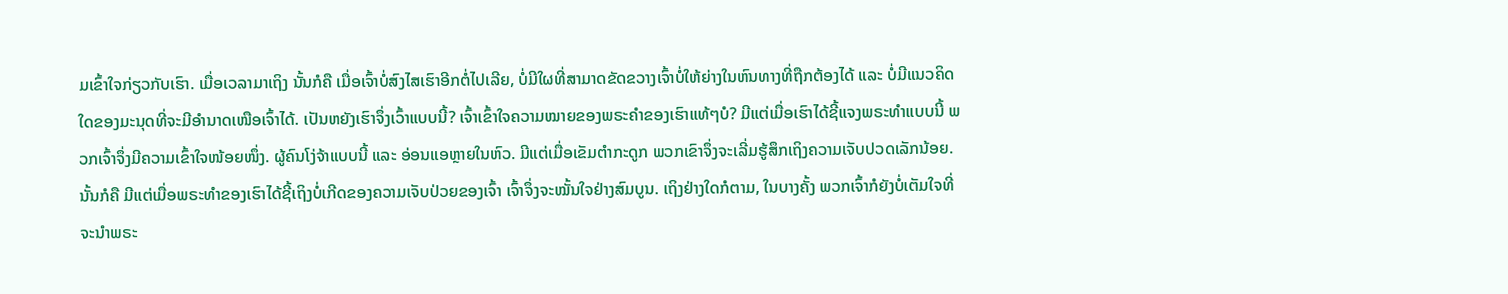ມເຂົ້າໃຈກ່ຽວກັບເຮົາ. ເມື່ອເວລາມາເຖິງ ນັ້ນກໍຄື ເມື່ອເຈົ້າບໍ່ສົງໄສເຮົາອີກຕໍ່ໄປເລີຍ, ບໍ່ມີໃຜທີ່ສາມາດຂັດຂວາງເຈົ້າບໍ່ໃຫ້ຍ່າງໃນຫົນທາງທີ່ຖືກຕ້ອງໄດ້ ແລະ ບໍ່ມີແນວຄິດໃດຂອງມະນຸດທີ່ຈະມີອຳນາດເໜືອເຈົ້າໄດ້. ເປັນຫຍັງເຮົາຈຶ່ງເວົ້າແບບນີ້? ເຈົ້າເຂົ້າໃຈຄວາມໝາຍຂອງພຣະຄຳຂອງເຮົາແທ້ໆບໍ? ມີແຕ່ເມື່ອເຮົາໄດ້ຊີ້ແຈງພຣະທຳແບບນີ້ ພວກເຈົ້າຈຶ່ງມີຄວາມເຂົ້າໃຈໜ້ອຍໜຶ່ງ. ຜູ້ຄົນໂງ່ຈ້າແບບນີ້ ແລະ ອ່ອນແອຫຼາຍໃນຫົວ. ມີແຕ່ເມື່ອເຂັມຕໍາກະດູກ ພວກເຂົາຈຶ່ງຈະເລີ່ມຮູ້ສຶກເຖິງຄວາມເຈັບປວດເລັກນ້ອຍ. ນັ້ນກໍຄື ມີແຕ່ເມື່ອພຣະທຳຂອງເຮົາໄດ້ຊີ້ເຖິງບໍ່ເກີດຂອງຄວາມເຈັບປ່ວຍຂອງເຈົ້າ ເຈົ້າຈຶ່ງຈະໝັ້ນໃຈຢ່າງສົມບູນ. ເຖິງຢ່າງໃດກໍຕາມ, ໃນບາງຄັ້ງ ພວກເຈົ້າກໍຍັງບໍ່ເຕັມໃຈທີ່ຈະນໍາພຣະ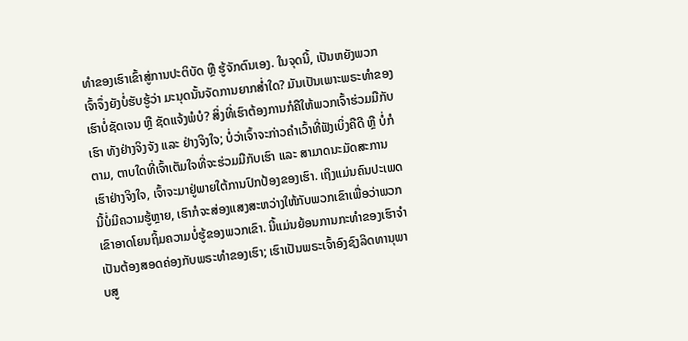ທຳຂອງເຮົາເຂົ້າສູ່ການປະຕິບັດ ຫຼື ຮູ້ຈັກຕົນເອງ. ໃນຈຸດນີ້, ເປັນຫຍັງພວກເຈົ້າຈຶ່ງຍັງບໍ່ຮັບຮູ້ວ່າ ມະນຸດນັ້ນຈັດການຍາກສໍ່າໃດ? ມັນເປັນເພາະພຣະທຳຂອງເຮົາບໍ່ຊັດເຈນ ຫຼື ຊັດແຈ້ງພໍບໍ? ສິ່ງທີ່ເຮົາຕ້ອງການກໍຄືໃຫ້ພວກເຈົ້າຮ່ວມມືກັບເຮົາ ທັງຢ່າງຈິງຈັງ ແລະ ຢ່າງຈິງໃຈ; ບໍ່ວ່າເຈົ້າຈະກ່າວຄຳເວົ້າທີ່ຟັງເບິ່ງຄືດີ ຫຼື ບໍ່ກໍຕາມ, ຕາບໃດທີ່ເຈົ້າເຕັມໃຈທີ່ຈະຮ່ວມມືກັບເຮົາ ແລະ ສາມາດນະມັດສະການເຮົາຢ່າງຈິງໃຈ, ເຈົ້າຈະມາຢູ່ພາຍໃຕ້ການປົກປ້ອງຂອງເຮົາ. ເຖິງແມ່ນຄົນປະເພດນີ້ບໍ່ມີຄວາມຮູ້ຫຼາຍ, ເຮົາກໍຈະສ່ອງແສງສະຫວ່າງໃຫ້ກັບພວກເຂົາເພື່ອວ່າພວກເຂົາອາດໂຍນຖິ້ມຄວາມບໍ່ຮູ້ຂອງພວກເຂົາ. ນີ້ແມ່ນຍ້ອນການກະທຳຂອງເຮົາຈຳເປັນຕ້ອງສອດຄ່ອງກັບພຣະທຳຂອງເຮົາ; ເຮົາເປັນພຣະເຈົ້າອົງຊົງລິດທານຸພາບສູ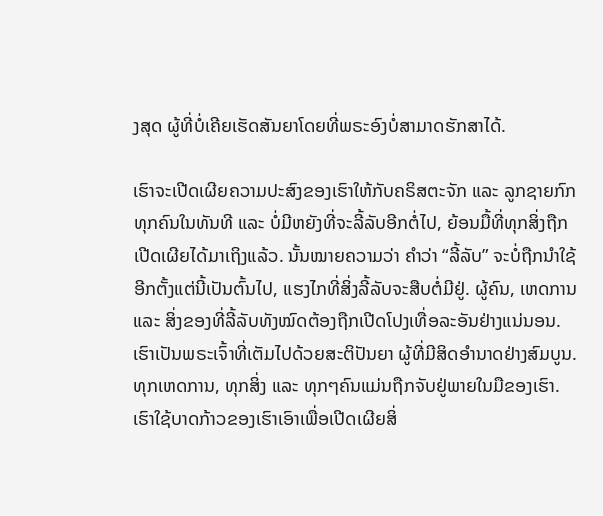ງສຸດ ຜູ້ທີ່ບໍ່ເຄີຍເຮັດສັນຍາໂດຍທີ່ພຣະອົງບໍ່ສາມາດຮັກສາໄດ້.

ເຮົາຈະເປີດເຜີຍຄວາມປະສົງຂອງເຮົາໃຫ້ກັບຄຣິສຕະຈັກ ແລະ ລູກຊາຍກົກທຸກຄົນໃນທັນທີ ແລະ ບໍ່ມີຫຍັງທີ່ຈະລີ້ລັບອີກຕໍ່ໄປ, ຍ້ອນມື້ທີ່ທຸກສິ່ງຖືກເປີດເຜີຍໄດ້ມາເຖິງແລ້ວ. ນັ້ນໝາຍຄວາມວ່າ ຄຳວ່າ “ລີ້ລັບ” ຈະບໍ່ຖືກນໍາໃຊ້ອີກຕັ້ງແຕ່ນີ້ເປັນຕົ້ນໄປ, ແຮງໄກທີ່ສິ່ງລີ້ລັບຈະສືບຕໍ່ມີຢູ່. ຜູ້ຄົນ, ເຫດການ ແລະ ສິ່ງຂອງທີ່ລີ້ລັບທັງໝົດຕ້ອງຖືກເປີດໂປງເທື່ອລະອັນຢ່າງແນ່ນອນ. ເຮົາເປັນພຣະເຈົ້າທີ່ເຕັມໄປດ້ວຍສະຕິປັນຍາ ຜູ້ທີ່ມີສິດອຳນາດຢ່າງສົມບູນ. ທຸກເຫດການ, ທຸກສິ່ງ ແລະ ທຸກໆຄົນແມ່ນຖືກຈັບຢູ່ພາຍໃນມືຂອງເຮົາ. ເຮົາໃຊ້ບາດກ້າວຂອງເຮົາເອົາເພື່ອເປີດເຜີຍສິ່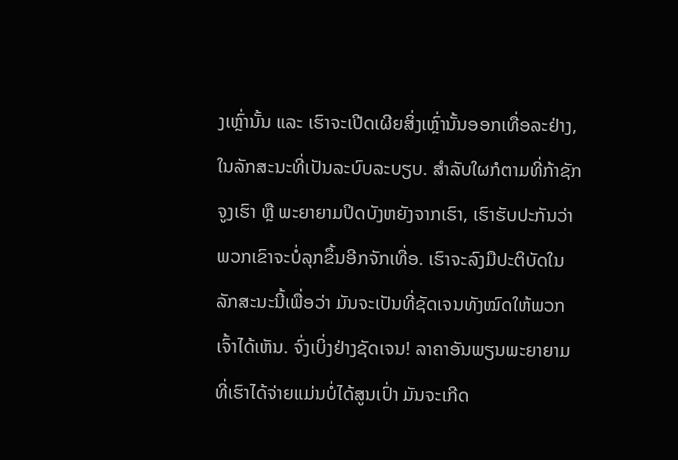ງເຫຼົ່ານັ້ນ ແລະ ເຮົາຈະເປີດເຜີຍສິ່ງເຫຼົ່ານັ້ນອອກເທື່ອລະຢ່າງ, ໃນລັກສະນະທີ່ເປັນລະບົບລະບຽບ. ສຳລັບໃຜກໍຕາມທີ່ກ້າຊັກຈູງເຮົາ ຫຼື ພະຍາຍາມປິດບັງຫຍັງຈາກເຮົາ, ເຮົາຮັບປະກັນວ່າພວກເຂົາຈະບໍ່ລຸກຂຶ້ນອີກຈັກເທື່ອ. ເຮົາຈະລົງມືປະຕິບັດໃນລັກສະນະນີ້ເພື່ອວ່າ ມັນຈະເປັນທີ່ຊັດເຈນທັງໝົດໃຫ້ພວກເຈົ້າໄດ້ເຫັນ. ຈົ່ງເບິ່ງຢ່າງຊັດເຈນ! ລາຄາອັນພຽນພະຍາຍາມທີ່ເຮົາໄດ້ຈ່າຍແມ່ນບໍ່ໄດ້ສູນເປົ່າ ມັນຈະເກີດ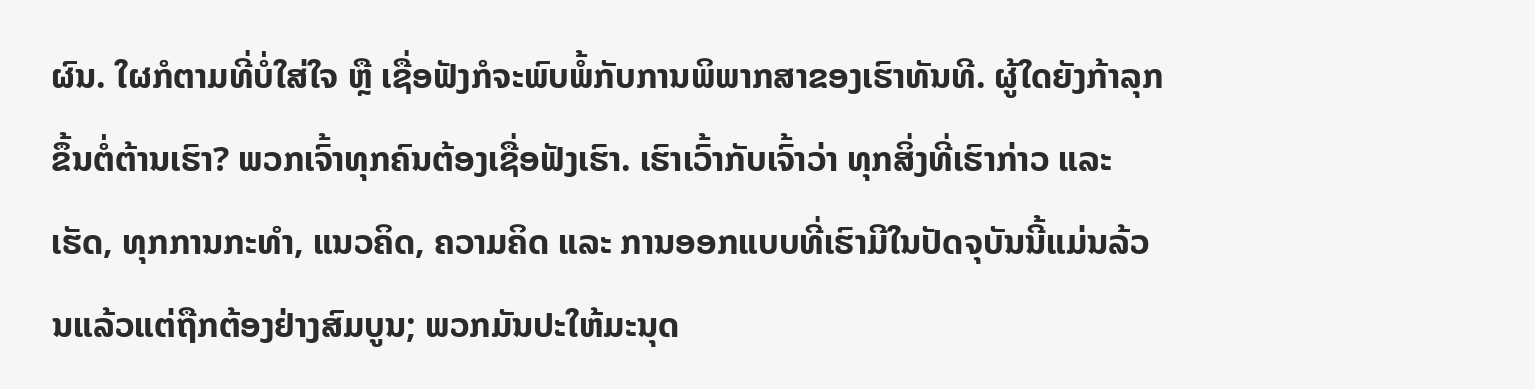ຜົນ. ໃຜກໍຕາມທີ່ບໍ່ໃສ່ໃຈ ຫຼື ເຊື່ອຟັງກໍຈະພົບພໍ້ກັບການພິພາກສາຂອງເຮົາທັນທີ. ຜູ້ໃດຍັງກ້າລຸກຂຶ້ນຕໍ່ຕ້ານເຮົາ? ພວກເຈົ້າທຸກຄົນຕ້ອງເຊື່ອຟັງເຮົາ. ເຮົາເວົ້າກັບເຈົ້າວ່າ ທຸກສິ່ງທີ່ເຮົາກ່າວ ແລະ ເຮັດ, ທຸກການກະທຳ, ແນວຄິດ, ຄວາມຄິດ ແລະ ການອອກແບບທີ່ເຮົາມີໃນປັດຈຸບັນນີ້ແມ່ນລ້ວນແລ້ວແຕ່ຖືກຕ້ອງຢ່າງສົມບູນ; ພວກມັນປະໃຫ້ມະນຸດ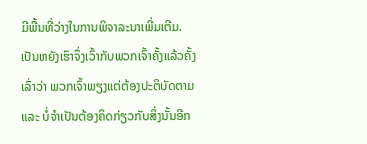ມີພື້ນທີ່ວ່າງໃນການພິຈາລະນາເພີ່ມເຕີມ. ເປັນຫຍັງເຮົາຈຶ່ງເວົ້າກັບພວກເຈົ້າຄັ້ງແລ້ວຄັ້ງເລົ່າວ່າ ພວກເຈົ້າພຽງແຕ່ຕ້ອງປະຕິບັດຕາມ ແລະ ບໍ່ຈຳເປັນຕ້ອງຄິດກ່ຽວກັບສິ່ງນັ້ນອີກ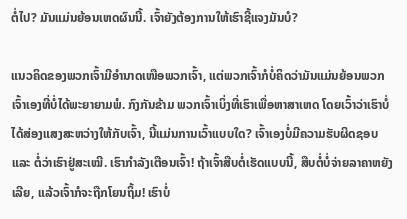ຕໍ່ໄປ? ມັນແມ່ນຍ້ອນເຫດຜົນນີ້. ເຈົ້າຍັງຕ້ອງການໃຫ້ເຮົາຊີ້ແຈງມັນບໍ?

ແນວຄິດຂອງພວກເຈົ້າມີອຳນາດເໜືອພວກເຈົ້າ, ແຕ່ພວກເຈົ້າກໍບໍ່ຄິດວ່າມັນແມ່ນຍ້ອນພວກເຈົ້າເອງທີ່ບໍ່ໄດ້ພະຍາຍາມພໍ. ກົງກັນຂ້າມ ພວກເຈົ້າເບິ່ງທີ່ເຮົາເພື່ອຫາສາເຫດ ໂດຍເວົ້າວ່າເຮົາບໍ່ໄດ້ສ່ອງແສງສະຫວ່າງໃຫ້ກັບເຈົ້າ, ນີ້ແມ່ນການເວົ້າແບບໃດ? ເຈົ້າເອງບໍ່ມີຄວາມຮັບຜິດຊອບ ແລະ ຕໍ່ວ່າເຮົາຢູ່ສະເໝີ. ເຮົາກຳລັງເຕືອນເຈົ້າ! ຖ້າເຈົ້າສືບຕໍ່ເຮັດແບບນີ້, ສືບຕໍ່ບໍ່ຈ່າຍລາຄາຫຍັງເລີຍ, ແລ້ວເຈົ້າກໍຈະຖືກໂຍນຖິ້ມ! ເຮົາບໍ່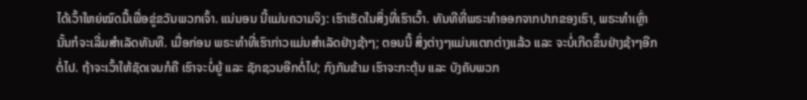ໄດ້ເວົ້າໃຫຍ່ໝົດມື້ເພື່ອຂູ່ຂວັນພວກເຈົ້າ. ແນ່ນອນ ນີ້ແມ່ນຄວາມຈິງ: ເຮົາເຮັດໃນສິ່ງທີ່ເຮົາເວົ້າ. ທັນທີທີ່ພຣະທຳອອກຈາກປາກຂອງເຮົາ, ພຣະທຳເຫຼົ່ານັ້ນກໍຈະເລີ່ມສຳເລັດທັນທີ. ເມື່ອກ່ອນ ພຣະທຳທີ່ເຮົາກ່າວແມ່ນສຳເລັດຢ່າງຊ້າໆ; ຕອນນີ້ ສິ່ງຕ່າງໆແມ່ນແຕກຕ່າງແລ້ວ ແລະ ຈະບໍ່ເກີດຂຶ້ນຢ່າງຊ້າໆອີກຕໍ່ໄປ. ຖ້າຈະເວົ້າໃຫ້ຊັດເຈນກໍຄື ເຮົາຈະບໍ່ຍູ້ ແລະ ຊັກຊວນອີກຕໍ່ໄປ; ກົງກັນຂ້າມ ເຮົາຈະກະຕຸ້ນ ແລະ ບັງຄັບພວກ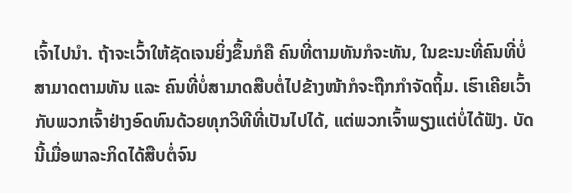ເຈົ້າໄປນໍາ. ຖ້າຈະເວົ້າໃຫ້ຊັດເຈນຍິ່ງຂຶ້ນກໍຄື ຄົນທີ່ຕາມທັນກໍຈະທັນ, ໃນຂະນະທີ່ຄົນທີ່ບໍ່ສາມາດຕາມທັນ ແລະ ຄົນທີ່ບໍ່ສາມາດສືບຕໍ່ໄປຂ້າງໜ້າກໍຈະຖືກກຳຈັດຖິ້ມ. ເຮົາເຄີຍເວົ້າກັບພວກເຈົ້າຢ່າງອົດທົນດ້ວຍທຸກວິທີທີ່ເປັນໄປໄດ້, ແຕ່ພວກເຈົ້າພຽງແຕ່ບໍ່ໄດ້ຟັງ. ບັດນີ້ເມື່ອພາລະກິດໄດ້ສືບຕໍ່ຈົນ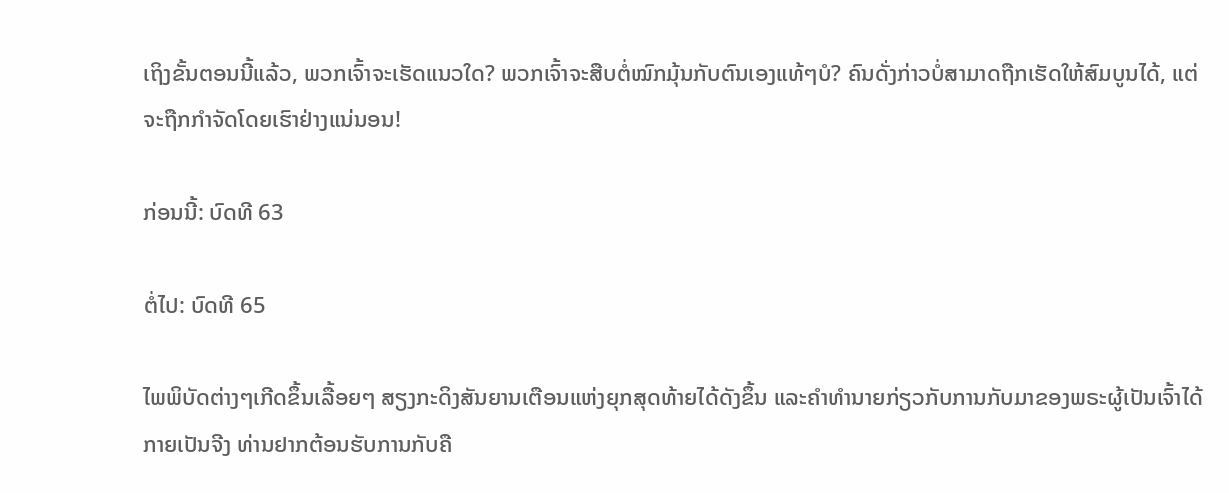ເຖິງຂັ້ນຕອນນີ້ແລ້ວ, ພວກເຈົ້າຈະເຮັດແນວໃດ? ພວກເຈົ້າຈະສືບຕໍ່ໝົກມຸ້ນກັບຕົນເອງແທ້ໆບໍ? ຄົນດັ່ງກ່າວບໍ່ສາມາດຖືກເຮັດໃຫ້ສົມບູນໄດ້, ແຕ່ຈະຖືກກຳຈັດໂດຍເຮົາຢ່າງແນ່ນອນ!

ກ່ອນນີ້: ບົດທີ 63

ຕໍ່ໄປ: ບົດທີ 65

ໄພພິບັດຕ່າງໆເກີດຂຶ້ນເລື້ອຍໆ ສຽງກະດິງສັນຍານເຕືອນແຫ່ງຍຸກສຸດທ້າຍໄດ້ດັງຂຶ້ນ ແລະຄໍາທໍານາຍກ່ຽວກັບການກັບມາຂອງພຣະຜູ້ເປັນເຈົ້າໄດ້ກາຍເປັນຈີງ ທ່ານຢາກຕ້ອນຮັບການກັບຄື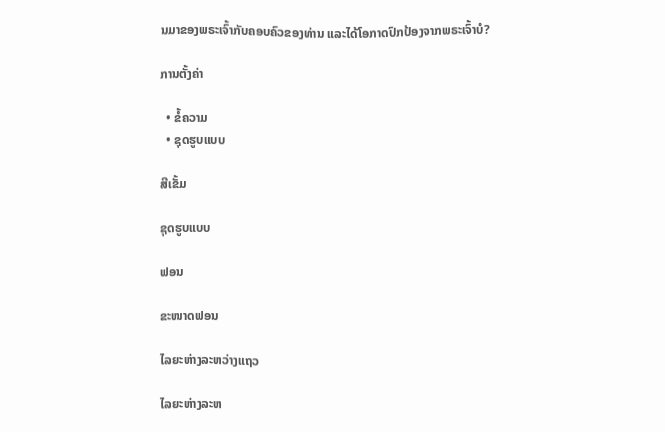ນມາຂອງພຣະເຈົ້າກັບຄອບຄົວຂອງທ່ານ ແລະໄດ້ໂອກາດປົກປ້ອງຈາກພຣະເຈົ້າບໍ?

ການຕັ້ງຄ່າ

  • ຂໍ້ຄວາມ
  • ຊຸດຮູບແບບ

ສີເຂັ້ມ

ຊຸດຮູບແບບ

ຟອນ

ຂະໜາດຟອນ

ໄລຍະຫ່າງລະຫວ່າງແຖວ

ໄລຍະຫ່າງລະຫ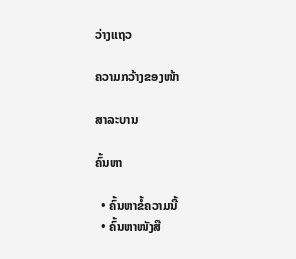ວ່າງແຖວ

ຄວາມກວ້າງຂອງໜ້າ

ສາລະບານ

ຄົ້ນຫາ

  • ຄົ້ນຫາຂໍ້ຄວາມນີ້
  • ຄົ້ນຫາໜັງສື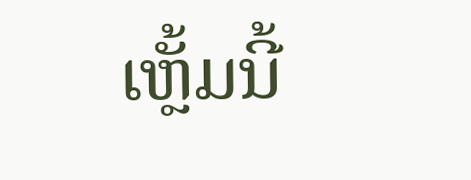ເຫຼັ້ມນີ້